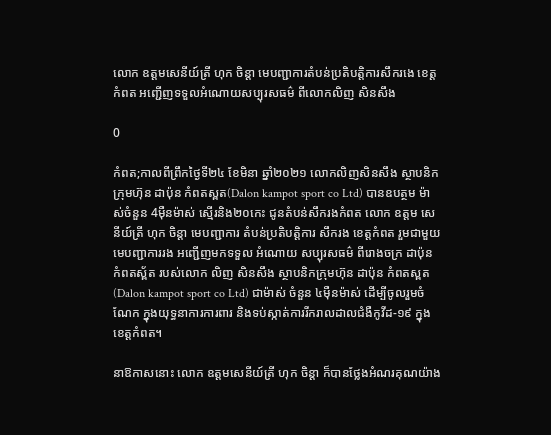លោក ឧត្តមសេនីយ៍ត្រី ហុក ចិន្តា មេបញ្ជាការតំបន់ប្រតិបត្តិការសឹករងេ ខេត្តកំពត អញ្ជើញទទួលអំណោយសប្បុរសធម៌ ពីលោកលិញ សិនសឹង

0

កំពត;កាលពីព្រឹកថ្ងៃទី២៤ ខែមិនា ឆ្នាំ២០២១ លោកលិញសិនសឹង ស្ថាបនិកក្រុមហ៊ុន ដាប៉ុន កំពតស្ពត(Dalon kampot sport co Ltd) បានឧបត្ថម ម៉ាស់ចំនួន 4មុឺនម៉ាស់ ស្មើរនិង២០កេះ ជូនតំបន់សឹករងកំពត លោក ឧត្តម សេនីយ៍ត្រី ហុក ចិន្តា មេបញ្ជាការ តំបន់ប្រតិបត្តិការ សឹករង ខេត្តកំពត រួមជាមួយ មេបញ្ជាការរង អញ្ជើញមកទទួល អំណោយ សប្បុរសធម៌ ពីរោងចក្រ ដាប៉ុន កំពតស្ព័ត របស់លោក លិញ សិនសឹង ស្ថាបនិកក្រុមហ៊ុន ដាប៉ុន កំពតស្ពត(Dalon kampot sport co Ltd) ជាម៉ាស់ ចំនួន ៤ម៉ឺនម៉ាស់ ដើម្បីចូលរួមចំណែក ក្នុងយុទ្ធនាការការពារ និងទប់ស្កាត់ការរីករាលដាលជំងឺកូវីដ-១៩ ក្នុងខេត្តកំពត។

នាឱកាសនោះ លោក ឧត្តមសេនីយ៍ត្រី ហុក ចិន្តា ក៏បានថ្លែងអំណរគុណយ៉ាង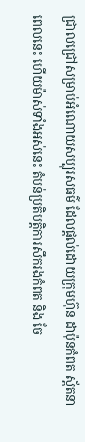ជ្រាលជ្រៅសម្រាប់អំណោយសប្បុរសធម៌ ដែលផ្ដល់ដោយក្រុមហ៊ុន ដាប៉ុនកំពត ស្ព័តនាពេលនេះ ហើយម៉ាស់ទាំងអស់នេះ តំបន់ប្រតិបត្តិការសឹករងកំពត និង ចែ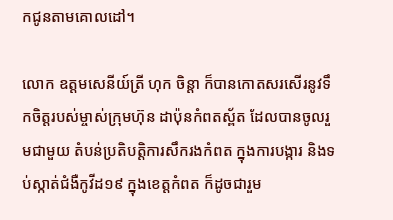កជូនតាមគោលដៅ។

លោក ឧត្តមសេនីយ៍ត្រី ហុក ចិន្តា ក៏បានកោតសរសើរនូវទឹកចិត្តរបស់ម្ចាស់ក្រុមហ៊ុន ដាប៉ុនកំពតស្ព័ត ដែលបានចូលរួមជាមួយ តំបន់ប្រតិបត្តិការសឹករងកំពត ក្នុងការបង្ការ និងទប់ស្កាត់ជំងឺកូវីដ១៩ ក្នុងខេត្តកំពត ក៏ដូចជារួម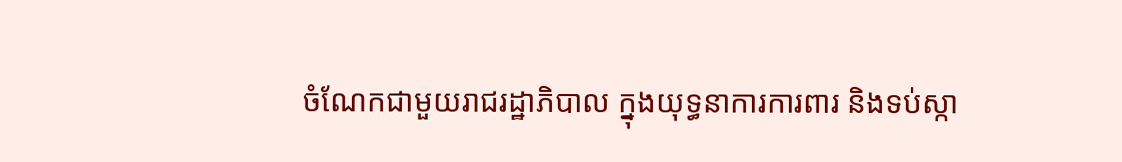ចំណែកជាមួយរាជរដ្ឋាភិបាល ក្នុងយុទ្ធនាការការពារ និងទប់ស្កា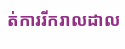ត់ការរីករាលដាល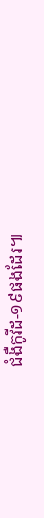ជំងឺកូវីដ-១៩ផងដែរ៕